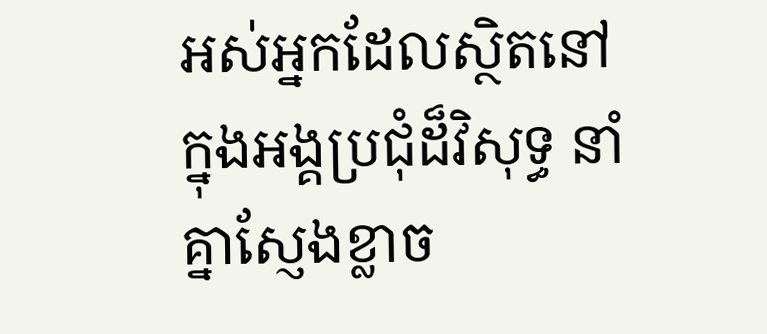អស់អ្នកដែលស្ថិតនៅក្នុងអង្គប្រជុំដ៏វិសុទ្ធ នាំគ្នាស្ញែងខ្លាច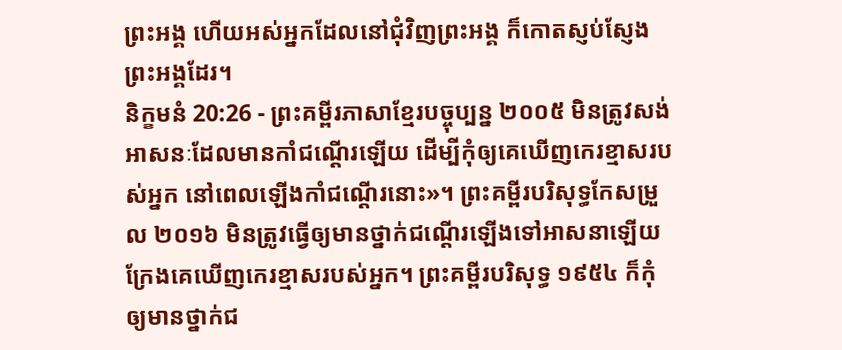ព្រះអង្គ ហើយអស់អ្នកដែលនៅជុំវិញព្រះអង្គ ក៏កោតស្ញប់ស្ញែងព្រះអង្គដែរ។
និក្ខមនំ 20:26 - ព្រះគម្ពីរភាសាខ្មែរបច្ចុប្បន្ន ២០០៥ មិនត្រូវសង់អាសនៈដែលមានកាំជណ្ដើរឡើយ ដើម្បីកុំឲ្យគេឃើញកេរខ្មាសរបស់អ្នក នៅពេលឡើងកាំជណ្ដើរនោះ»។ ព្រះគម្ពីរបរិសុទ្ធកែសម្រួល ២០១៦ មិនត្រូវធ្វើឲ្យមានថ្នាក់ជណ្តើរឡើងទៅអាសនាឡើយ ក្រែងគេឃើញកេរខ្មាសរបស់អ្នក។ ព្រះគម្ពីរបរិសុទ្ធ ១៩៥៤ ក៏កុំឲ្យមានថ្នាក់ជ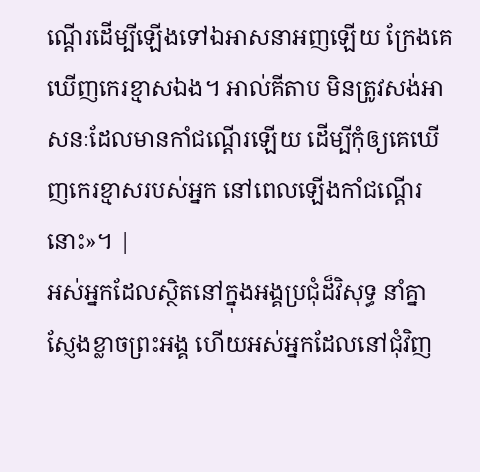ណ្តើរដើម្បីឡើងទៅឯអាសនាអញឡើយ ក្រែងគេឃើញកេរខ្មាសឯង។ អាល់គីតាប មិនត្រូវសង់អាសនៈដែលមានកាំជណ្តើរឡើយ ដើម្បីកុំឲ្យគេឃើញកេរខ្មាសរបស់អ្នក នៅពេលឡើងកាំជណ្តើរនោះ»។ |
អស់អ្នកដែលស្ថិតនៅក្នុងអង្គប្រជុំដ៏វិសុទ្ធ នាំគ្នាស្ញែងខ្លាចព្រះអង្គ ហើយអស់អ្នកដែលនៅជុំវិញ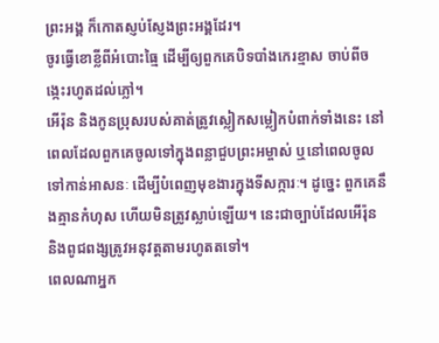ព្រះអង្គ ក៏កោតស្ញប់ស្ញែងព្រះអង្គដែរ។
ចូរធ្វើខោខ្លីពីអំបោះធ្មៃ ដើម្បីឲ្យពួកគេបិទបាំងកេរខ្មាស ចាប់ពីចង្កេះរហូតដល់ភ្លៅ។
អើរ៉ុន និងកូនប្រុសរបស់គាត់ត្រូវស្លៀកសម្លៀកបំពាក់ទាំងនេះ នៅពេលដែលពួកគេចូលទៅក្នុងពន្លាជួបព្រះអម្ចាស់ ឬនៅពេលចូលទៅកាន់អាសនៈ ដើម្បីបំពេញមុខងារក្នុងទីសក្ការៈ។ ដូច្នេះ ពួកគេនឹងគ្មានកំហុស ហើយមិនត្រូវស្លាប់ឡើយ។ នេះជាច្បាប់ដែលអើរ៉ុន និងពូជពង្សត្រូវអនុវត្តតាមរហូតតទៅ។
ពេលណាអ្នក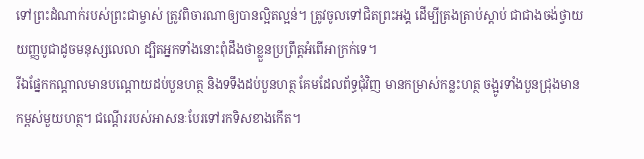ទៅព្រះដំណាក់របស់ព្រះជាម្ចាស់ ត្រូវពិចារណាឲ្យបានល្អិតល្អន់។ ត្រូវចូលទៅជិតព្រះអង្គ ដើម្បីត្រងត្រាប់ស្ដាប់ ជាជាងចង់ថ្វាយយញ្ញបូជាដូចមនុស្សលេលា ដ្បិតអ្នកទាំងនោះពុំដឹងថាខ្លួនប្រព្រឹត្តអំពើអាក្រក់ទេ។
រីឯផ្នែកកណ្ដាលមានបណ្ដោយដប់បួនហត្ថ និងទទឹងដប់បួនហត្ថ គែមដែលព័ទ្ធជុំវិញ មានកម្រាស់កន្លះហត្ថ ចង្អូរទាំងបួនជ្រុងមានកម្ពស់មួយហត្ថ។ ជណ្ដើររបស់អាសនៈបែរទៅរកទិសខាងកើត។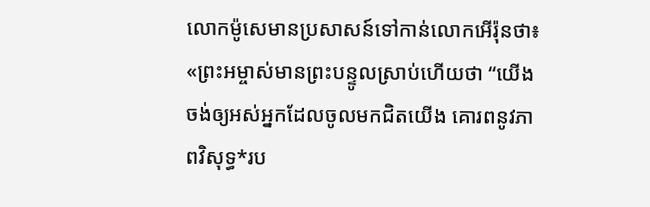លោកម៉ូសេមានប្រសាសន៍ទៅកាន់លោកអើរ៉ុនថា៖ «ព្រះអម្ចាស់មានព្រះបន្ទូលស្រាប់ហើយថា “យើងចង់ឲ្យអស់អ្នកដែលចូលមកជិតយើង គោរពនូវភាពវិសុទ្ធ*រប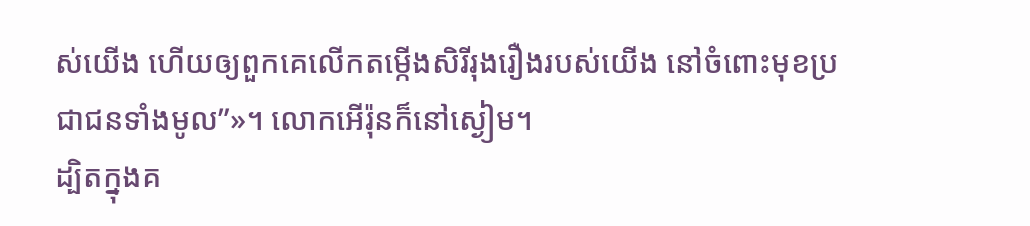ស់យើង ហើយឲ្យពួកគេលើកតម្កើងសិរីរុងរឿងរបស់យើង នៅចំពោះមុខប្រជាជនទាំងមូល”»។ លោកអើរ៉ុនក៏នៅស្ងៀម។
ដ្បិតក្នុងគ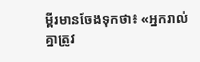ម្ពីរមានចែងទុកថា៖ «អ្នករាល់គ្នាត្រូវ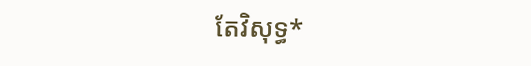តែវិសុទ្ធ*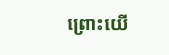ព្រោះយើ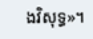ងវិសុទ្ធ»។